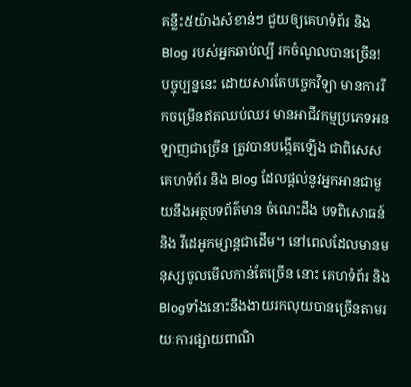គន្លឹះ៥យ៉ាងសំខាន់ៗ ជួយឲ្យគេហទំព័រ និង Blog របស់អ្នកឆាប់ល្បី រកចំណូលបានច្រើន!
បច្ចុប្បន្ននេះ ដោយសារតែបច្ចេកវិទ្យា មានការរីកចម្រើនឥតឈប់ឈរ មានអាជីវកម្មប្រភេទអនឡាញជាច្រើន ត្រូវបានបង្កើតឡើង ជាពិសេសគេហទំព័រ និង Blog ដែលផ្ដល់នូវអ្នកអានជាមួយនឹងអត្ថបទព័ត៌មាន ចំណេះដឹង បទពិសោធន៍ និង វីដេអូកម្សាន្តជាដើម។ នៅពេលដែលមានមនុស្សចូលមើលកាន់តែច្រើន នោះ គេហទំព័រ និង Blogទាំងនោះនឹងងាយរកលុយបានច្រើនតាមរយៈការផ្សាយពាណិ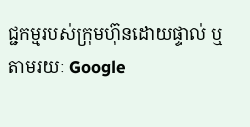ជ្ជកម្មរបស់ក្រុមហ៊ុនដោយផ្ទាល់ ឬ តាមរយៈ Google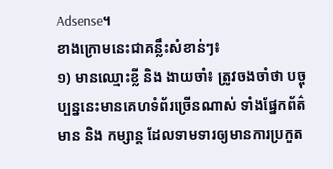Adsense។
ខាងក្រោមនេះជាគន្លឹះសំខាន់ៗ៖
១) មានឈ្មោះខ្លី និង ងាយចាំ៖ ត្រូវចងចាំថា បច្ចុប្បន្ននេះមានគេហទំព័រច្រើនណាស់ ទាំងផ្នែកព័ត៌មាន និង កម្សាន្ត ដែលទាមទារឲ្យមានការប្រកួត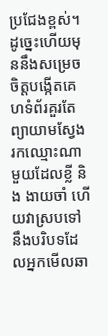ប្រជែងខ្ពស់។ ដូច្នេះហើយមុននឹងសម្រេចចិត្តបង្កើតគេហទំព័រគួរតែ ព្យាយាមស្វែងរកឈ្មោះណាមួយដែលខ្លី និង ងាយចាំ ហើយវាស្របទៅនឹងបរិបទដែលអ្នកមើលឆា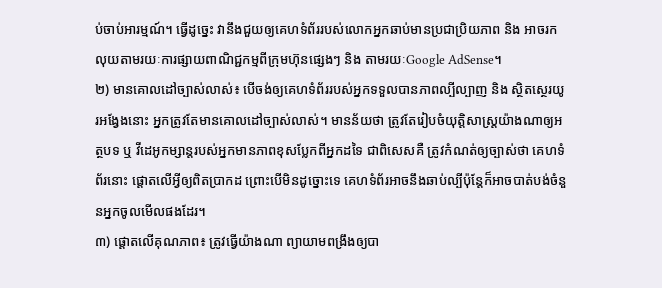ប់ចាប់អារម្មណ៍។ ធ្វើដូច្នេះ វានឹងជួយឲ្យគេហទំព័ររបស់លោកអ្នកឆាប់មានប្រជាប្រិយភាព និង អាចរកលុយតាមរយៈការផ្សាយពាណិជ្ជកម្មពីក្រុមហ៊ុនផ្សេងៗ និង តាមរយៈGoogle AdSense។
២) មានគោលដៅច្បាស់លាស់៖ បើចង់ឲ្យគេហទំព័ររបស់អ្នកទទួលបានភាពល្បីល្បាញ និង ស្ថិតស្ថេរយូរអង្វែងនោះ អ្នកត្រូវតែមានគោលដៅច្បាស់លាស់។ មានន័យថា ត្រូវតែរៀបចំយុត្តិសាស្ត្រយ៉ាងណាឲ្យអត្ថបទ ឬ វីដេអូកម្សាន្តរបស់អ្នកមានភាពខុសប្លែកពីអ្នកដទៃ ជាពិសេសគឺ ត្រូវកំណត់ឲ្យច្បាស់ថា គេហទំព័រនោះ ផ្ដោតលើអ្វីឲ្យពិតប្រាកដ ព្រោះបើមិនដូច្នោះទេ គេហទំព័រអាចនឹងឆាប់ល្បីប៉ុន្តែក៏អាចបាត់បង់ចំនួនអ្នកចូលមើលផងដែរ។
៣) ផ្ដោតលើគុណភាព៖ ត្រូវធ្វើយ៉ាងណា ព្យាយាមពង្រឹងឲ្យបា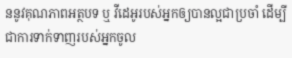ននូវគុណភាពអត្ថបទ ឬ វីដេអូរបស់អ្នកឲ្យបានល្អជាប្រចាំ ដើម្បីជាការទាក់ទាញរបស់អ្នកចូល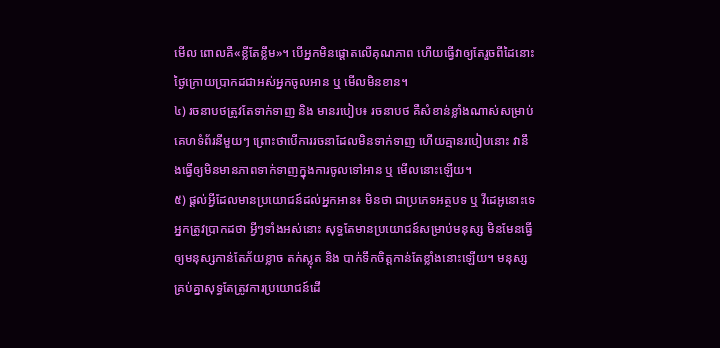មើល ពោលគឺ«ខ្លីតែខ្លឹម»។ បើអ្នកមិនផ្ដោតលើគុណភាព ហើយធ្វើវាឲ្យតែរួចពីដៃនោះ ថ្ងៃក្រោយប្រាកដជាអស់អ្នកចូលអាន ឬ មើលមិនខាន។
៤) រចនាបថត្រូវតែទាក់ទាញ និង មានរបៀប៖ រចនាបថ គឺសំខាន់ខ្លាំងណាស់សម្រាប់គេហទំព័រនីមួយៗ ព្រោះថាបើការរចនាដែលមិនទាក់ទាញ ហើយគ្មានរបៀបនោះ វានឹងធ្វើឲ្យមិនមានភាពទាក់ទាញក្នុងការចូលទៅអាន ឬ មើលនោះឡើយ។
៥) ផ្ដល់អ្វីដែលមានប្រយោជន៍ដល់អ្នកអាន៖ មិនថា ជាប្រភេទអត្ថបទ ឬ វីដេអូនោះទេ អ្នកត្រូវប្រាកដថា អ្វីៗទាំងអស់នោះ សុទ្ធតែមានប្រយោជន៍សម្រាប់មនុស្ស មិនមែនធ្វើឲ្យមនុស្សកាន់តែភ័យខ្លាច តក់ស្លុត និង បាក់ទឹកចិត្តកាន់តែខ្លាំងនោះឡើយ។ មនុស្សគ្រប់គ្នាសុទ្ធតែត្រូវការប្រយោជន៍ដើ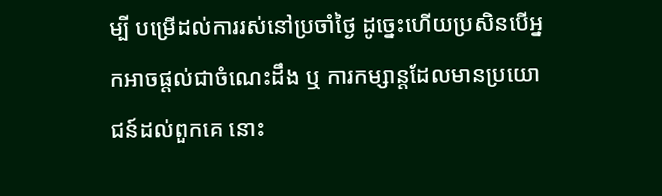ម្បី បម្រើដល់ការរស់នៅប្រចាំថ្ងៃ ដូច្នេះហើយប្រសិនបើអ្នកអាចផ្ដល់ជាចំណេះដឹង ឬ ការកម្សាន្តដែលមានប្រយោជន៍ដល់ពួកគេ នោះ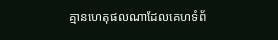គ្មានហេតុផលណាដែលគេហទំព័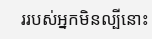ររបស់អ្នកមិនល្បីនោះ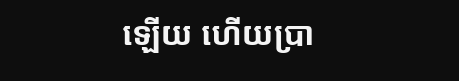ឡើយ ហើយប្រា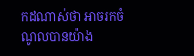កដណាស់ថា អាចរកចំណូលបានយ៉ាង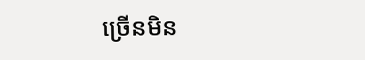ច្រើនមិន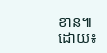ខាន៕
ដោយ៖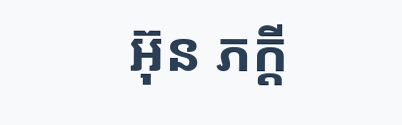អ៊ុន ភក្តី